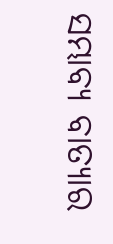ସମ୍ଭାବ୍ୟ ବାତ୍ୟାର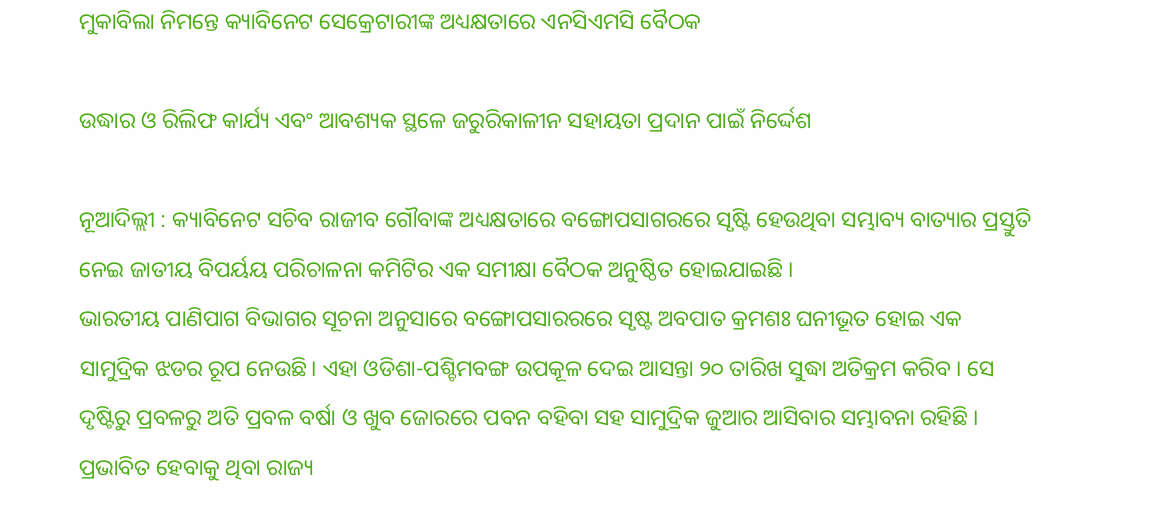ମୁକାବିଲା ନିମନ୍ତେ କ୍ୟାବିନେଟ ସେକ୍ରେଟାରୀଙ୍କ ଅଧ୍ୟକ୍ଷତାରେ ଏନସିଏମସି ବୈଠକ

ଉଦ୍ଧାର ଓ ରିଲିଫ କାର୍ଯ୍ୟ ଏବଂ ଆବଶ୍ୟକ ସ୍ଥଳେ ଜରୁରିକାଳୀନ ସହାୟତା ପ୍ରଦାନ ପାଇଁ ନିର୍ଦ୍ଦେଶ

ନୂଆଦିଲ୍ଲୀ : କ୍ୟାବିନେଟ ସଚିବ ରାଜୀବ ଗୌବାଙ୍କ ଅଧ୍ୟକ୍ଷତାରେ ବଙ୍ଗୋପସାଗରରେ ସୃଷ୍ଟି ହେଉଥିବା ସମ୍ଭାବ୍ୟ ବାତ୍ୟାର ପ୍ରସ୍ତୁତି ନେଇ ଜାତୀୟ ବିପର୍ୟୟ ପରିଚାଳନା କମିଟିର ଏକ ସମୀକ୍ଷା ବୈଠକ ଅନୁଷ୍ଠିତ ହୋଇଯାଇଛି ।
ଭାରତୀୟ ପାଣିପାଗ ବିଭାଗର ସୂଚନା ଅନୁସାରେ ବଙ୍ଗୋପସାରରରେ ସୃଷ୍ଟ ଅବପାତ କ୍ରମଶଃ ଘନୀଭୂତ ହୋଇ ଏକ ସାମୁଦ୍ରିକ ଝଡର ରୂପ ନେଉଛି। ଏହା ଓଡିଶା-ପଶ୍ଚିମବଙ୍ଗ ଉପକୂଳ ଦେଇ ଆସନ୍ତା ୨୦ ତାରିଖ ସୁଦ୍ଧା ଅତିକ୍ରମ କରିବ । ସେ ଦୃଷ୍ଟିରୁ ପ୍ରବଳରୁ ଅତି ପ୍ରବଳ ବର୍ଷା ଓ ଖୁବ ଜୋରରେ ପବନ ବହିବା ସହ ସାମୁଦ୍ରିକ ଜୁଆର ଆସିବାର ସମ୍ଭାବନା ରହିଛି ।
ପ୍ରଭାବିତ ହେବାକୁ ଥିବା ରାଜ୍ୟ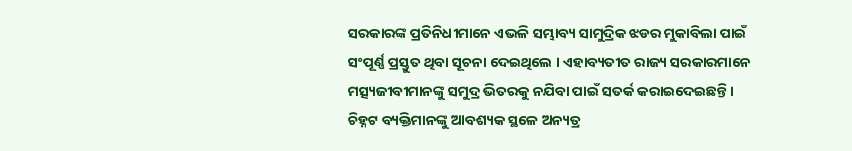ସରକାରଙ୍କ ପ୍ରତିନିଧୀମାନେ ଏଭଳି ସମ୍ଭାବ୍ୟ ସାମୁଦ୍ରିକ ଝଡର ମୁକାବିଲା ପାଇଁ ସଂପୂର୍ଣ୍ଣ ପ୍ରସ୍ତୁତ ଥିବା ସୂଚନା ଦେଇଥିଲେ । ଏହାବ୍ୟତୀତ ରାଜ୍ୟ ସରକାରମାନେ ମତ୍ସ୍ୟଜୀବୀମାନଙ୍କୁ ସମୁଦ୍ର ଭିତରକୁ ନଯିବା ପାଇଁ ସତର୍କ କରାଇଦେଇଛନ୍ତି । ଚିହ୍ନଟ ବ୍ୟକ୍ତିମାନଙ୍କୁ ଆବଶ୍ୟକ ସ୍ଥଳେ ଅନ୍ୟତ୍ର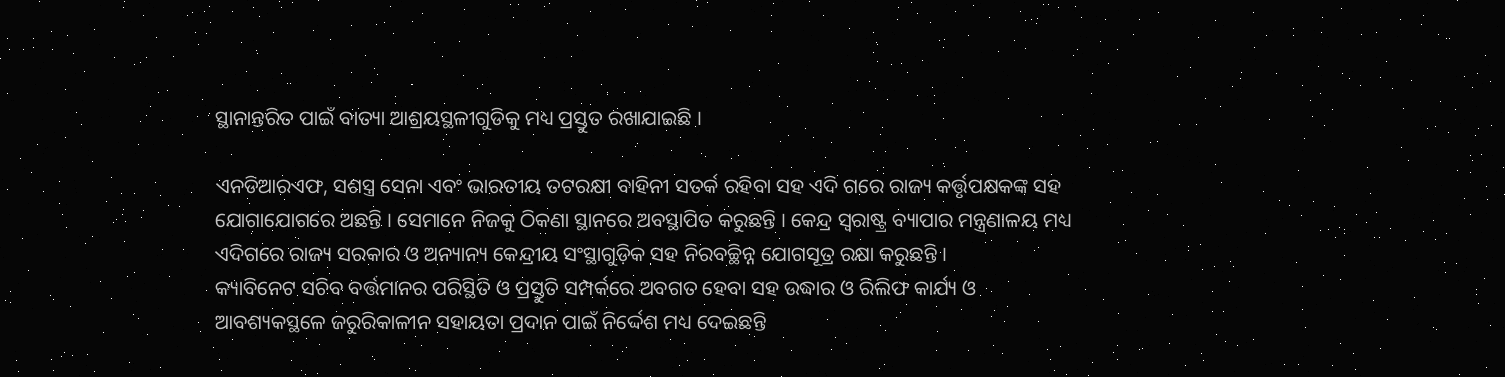ସ୍ଥାନାନ୍ତରିତ ପାଇଁ ବାତ୍ୟା ଆଶ୍ରୟସ୍ଥଳୀଗୁଡିକୁ ମଧ୍ୟ ପ୍ରସ୍ତୁତ ରଖାଯାଇଛି ।

ଏନଡିଆରଏଫ, ସଶସ୍ତ୍ର ସେନା ଏବଂ ଭାରତୀୟ ତଟରକ୍ଷୀ ବାହିନୀ ସତର୍କ ରହିବା ସହ ଏଦି ଗରେ ରାଜ୍ୟ କର୍ତ୍ତୃପକ୍ଷକଙ୍କ ସହ ଯୋଗାଯୋଗରେ ଅଛନ୍ତି । ସେମାନେ ନିଜକୁ ଠିକଣା ସ୍ଥାନରେ ଅବସ୍ଥାପିତ କରୁଛନ୍ତି । କେନ୍ଦ୍ର ସ୍ଵରାଷ୍ଟ୍ର ବ୍ୟାପାର ମନ୍ତ୍ରଣାଳୟ ମଧ୍ୟ ଏଦିଗରେ ରାଜ୍ୟ ସରକାର ଓ ଅନ୍ୟାନ୍ୟ କେନ୍ଦ୍ରୀୟ ସଂସ୍ଥାଗୁଡ଼ିକ ସହ ନିରବଚ୍ଛିନ୍ନ ଯୋଗସୂତ୍ର ରକ୍ଷା କରୁଛନ୍ତି ।
କ୍ୟାବିନେଟ ସଚିବ ବର୍ତ୍ତମାନର ପରିସ୍ଥିତି ଓ ପ୍ରସ୍ତୁତି ସମ୍ପର୍କରେ ଅବଗତ ହେବା ସହ ଉଦ୍ଧାର ଓ ରିଲିଫ କାର୍ଯ୍ୟ ଓ ଆବଶ୍ୟକସ୍ଥଳେ ଜରୁରିକାଳୀନ ସହାୟତା ପ୍ରଦାନ ପାଇଁ ନିର୍ଦ୍ଦେଶ ମଧ୍ୟ ଦେଇଛନ୍ତି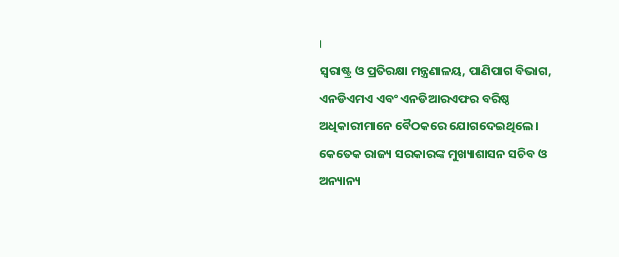।
ସ୍ଵରାଷ୍ଟ୍ର ଓ ପ୍ରତିରକ୍ଷା ମନ୍ତ୍ରଣାଳୟ, ପାଣିପାଗ ବିଭାଗ, ଏନଡିଏମଏ ଏବଂ ଏନଡିଆରଏଫର ବରିଷ୍ଠ ଅଧିକାରୀମାନେ ବୈଠକରେ ଯୋଗଦେଇଥିଲେ । କେତେକ ରାଜ୍ୟ ସରକାରଙ୍କ ମୁଖ୍ୟାଶାସନ ସଚିବ ଓ ଅନ୍ୟାନ୍ୟ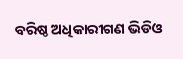ବରିଷ୍ଠ ଅଧିକାରୀଗଣ ଭିଡିଓ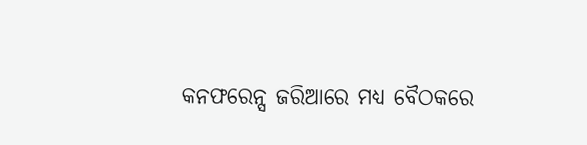କନଫରେନ୍ସ ଜରିଆରେ ମଧ୍ୟ ବୈଠକରେ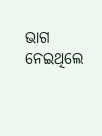ଭାଗ ନେଇଥିଲେ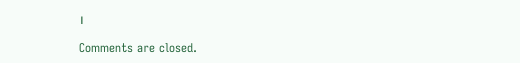।

Comments are closed.